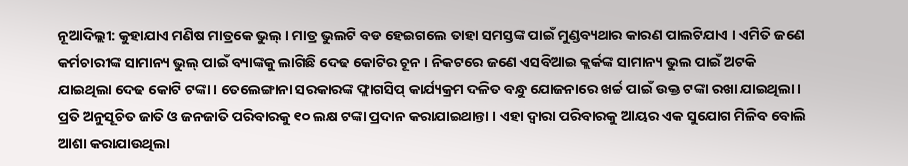ନୂଆଦିଲ୍ଲୀ: କୁହାଯାଏ ମଣିଷ ମାତ୍ରକେ ଭୁଲ୍ । ମାତ୍ର ଭୁଲଟି ବଡ ହେଇଗଲେ ତାହା ସମସ୍ତଙ୍କ ପାଇଁ ମୁଣ୍ଡବ୍ୟଥାର କାରଣ ପାଲଟିଯାଏ । ଏମିତି ଜଣେ କର୍ମଚାରୀଙ୍କ ସାମାନ୍ୟ ଭୁଲ୍ ପାଇଁ ବ୍ୟାଙ୍କକୁ ଲାଗିଛି ଦେଢ କୋଟିର ଚୂନ । ନିକଟରେ ଜଣେ ଏସବିଆଇ କ୍ଲର୍କଙ୍କ ସାମାନ୍ୟ ଭୁଲ ପାଇଁ ଅଟକି ଯାଇଥିଲା ଦେଢ କୋଟି ଟଙ୍କା । ତେଲେଙ୍ଗାନା ସରକାରଙ୍କ ଫ୍ଲାଗସିପ୍ କାର୍ଯ୍ୟକ୍ରମ ଦଳିତ ବନ୍ଧୁ ଯୋଜନାରେ ଖର୍ଚ୍ଚ ପାଇଁ ଉକ୍ତ ଟଙ୍କା ରଖା ଯାଇଥିଲା ।
ପ୍ରତି ଅନୁସୂଚିତ ଜାତି ଓ ଜନଜାତି ପରିବାରକୁ ୧୦ ଲକ୍ଷ ଟଙ୍କା ପ୍ରଦାନ କରାଯାଇଥାନ୍ତା । ଏହା ଦ୍ୱାରା ପରିବାରକୁ ଆୟର ଏକ ସୁଯୋଗ ମିଳିବ ବୋଲି ଆଶା କରାଯାଉଥିଲା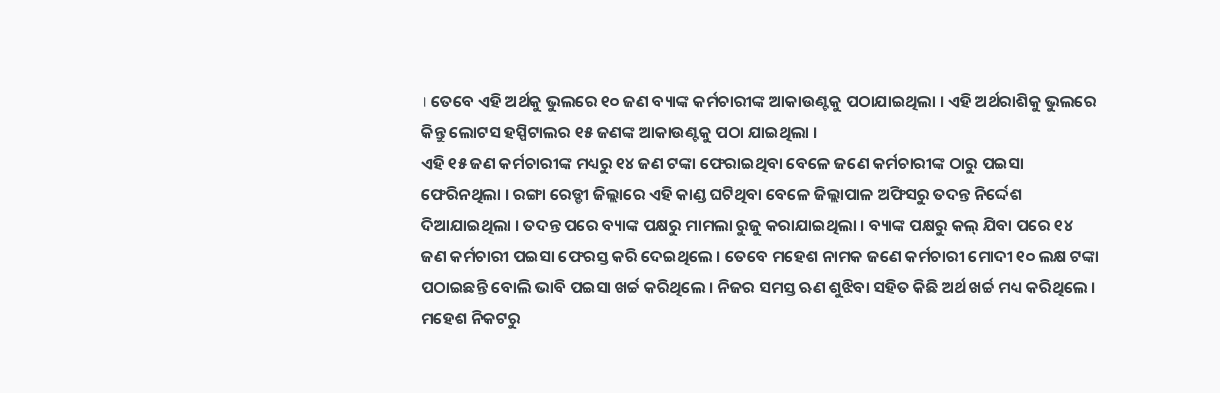। ତେବେ ଏହି ଅର୍ଥକୁ ଭୁଲରେ ୧୦ ଜଣ ବ୍ୟାଙ୍କ କର୍ମଚାରୀଙ୍କ ଆକାଉଣ୍ଟକୁ ପଠାଯାଇଥିଲା । ଏହି ଅର୍ଥରାଶିକୁ ଭୁଲରେ କିନ୍ତୁ ଲୋଟସ ହସ୍ପିଟାଲର ୧୫ ଜଣଙ୍କ ଆକାଉଣ୍ଟକୁ ପଠା ଯାଇଥିଲା ।
ଏହି ୧୫ ଜଣ କର୍ମଚାରୀଙ୍କ ମଧ୍ୟରୁ ୧୪ ଜଣ ଟଙ୍କା ଫେରାଇଥିବା ବେଳେ ଜଣେ କର୍ମଚାରୀଙ୍କ ଠାରୁ ପଇସା ଫେରିନଥିଲା । ରଙ୍ଗା ରେଡ୍ଡୀ ଜିଲ୍ଲାରେ ଏହି କାଣ୍ଡ ଘଟିଥିବା ବେଳେ ଜିଲ୍ଲାପାଳ ଅଫିସରୁ ତଦନ୍ତ ନିର୍ଦ୍ଦେଶ ଦିଆଯାଇଥିଲା । ତଦନ୍ତ ପରେ ବ୍ୟାଙ୍କ ପକ୍ଷରୁ ମାମଲା ରୁଜୁ କରାଯାଇଥିଲା । ବ୍ୟାଙ୍କ ପକ୍ଷରୁ କଲ୍ ଯିବା ପରେ ୧୪ ଜଣ କର୍ମଚାରୀ ପଇସା ଫେରସ୍ତ କରି ଦେଇଥିଲେ । ତେବେ ମହେଶ ନାମକ ଜଣେ କର୍ମଚାରୀ ମୋଦୀ ୧୦ ଲକ୍ଷ ଟଙ୍କା ପଠାଇଛନ୍ତି ବୋଲି ଭାବି ପଇସା ଖର୍ଚ୍ଚ କରିଥିଲେ । ନିଜର ସମସ୍ତ ଋଣ ଶୁଝିବା ସହିତ କିଛି ଅର୍ଥ ଖର୍ଚ୍ଚ ମଧ୍ୟ କରିଥିଲେ । ମହେଶ ନିକଟରୁ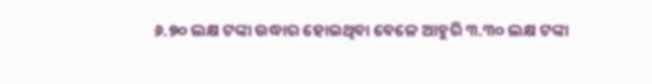୬.୭୦ ଲକ୍ଷ ଟଙ୍କା ଉଦ୍ଧାର ହୋଇଥିବା ବେଳେ ଆହୁରି ୩.୩୦ ଲକ୍ଷ ଟଙ୍କା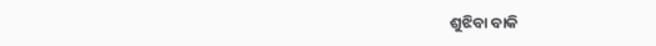ଶୁଝିବା ବାକି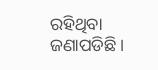ରହିଥିବା ଜଣାପଡିଛି ।